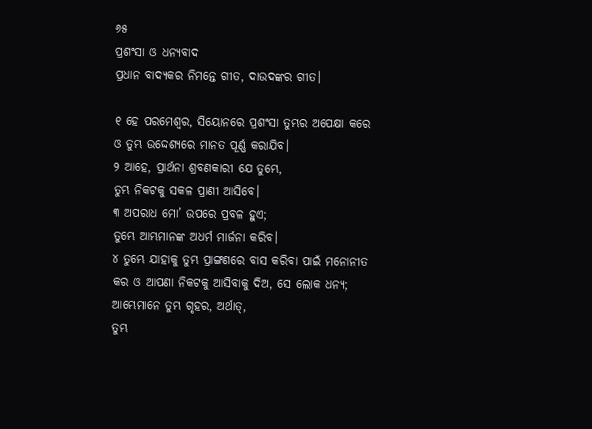୬୫
ପ୍ରଶଂସା ଓ ଧନ୍ୟବାଦ
ପ୍ରଧାନ ବାଦ୍ୟକର ନିମନ୍ତେ ଗୀତ, ଦାଉଦଙ୍କର ଗୀତ।

୧ ହେ ପରମେଶ୍ୱର, ସିୟୋନରେ ପ୍ରଶଂସା ତୁମ୍ଭର ଅପେକ୍ଷା କରେ
ଓ ତୁମ୍ଭ ଉଦ୍ଦେଶ୍ୟରେ ମାନତ ପୂର୍ଣ୍ଣ କରାଯିବ।
୨ ଆହେ, ପ୍ରାର୍ଥନା ଶ୍ରବଣକାରୀ ଯେ ତୁମ୍ଭେ,
ତୁମ୍ଭ ନିକଟକୁ ସକଳ ପ୍ରାଣୀ ଆସିବେ।
୩ ଅପରାଧ ମୋ’ ଉପରେ ପ୍ରବଳ ହୁଏ;
ତୁମ୍ଭେ ଆମ୍ଭମାନଙ୍କ ଅଧର୍ମ ମାର୍ଜନା କରିବ।
୪ ତୁମ୍ଭେ ଯାହାକୁ ତୁମ୍ଭ ପ୍ରାଙ୍ଗଣରେ ବାସ କରିବା ପାଇଁ ମନୋନୀତ କର ଓ ଆପଣା ନିକଟକୁ ଆସିବାକୁ ଦିଅ, ସେ ଲୋକ ଧନ୍ୟ;
ଆମ୍ଭେମାନେ ତୁମ୍ଭ ଗୃହର, ଅର୍ଥାତ୍‍,
ତୁମ୍ଭ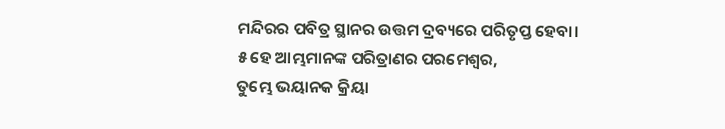ମନ୍ଦିରର ପବିତ୍ର ସ୍ଥାନର ଉତ୍ତମ ଦ୍ରବ୍ୟରେ ପରିତୃପ୍ତ ହେବା।
୫ ହେ ଆମ୍ଭମାନଙ୍କ ପରିତ୍ରାଣର ପରମେଶ୍ୱର,
ତୁମ୍ଭେ ଭୟାନକ କ୍ରିୟା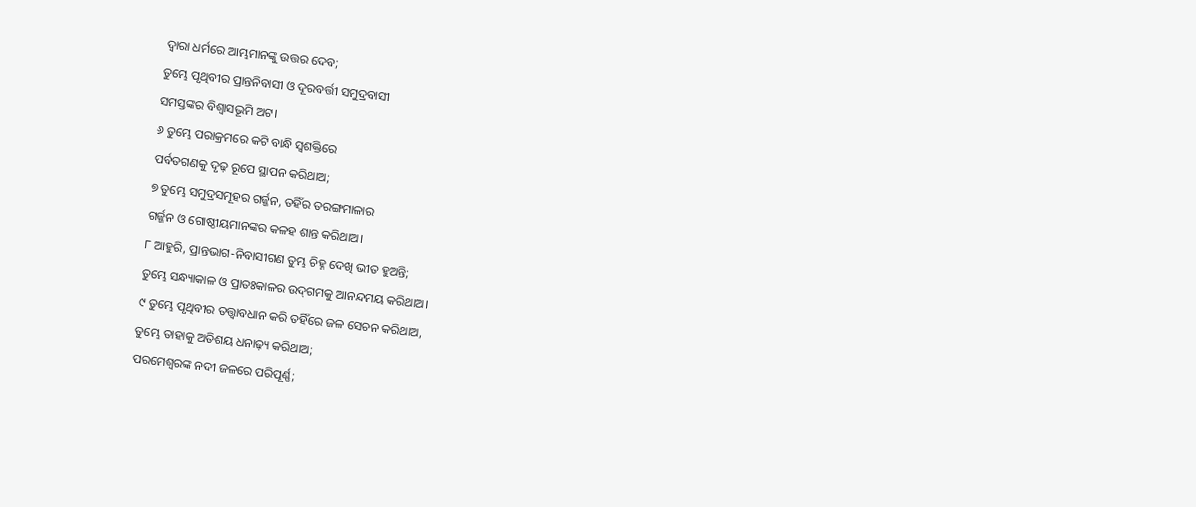ଦ୍ୱାରା ଧର୍ମରେ ଆମ୍ଭମାନଙ୍କୁ ଉତ୍ତର ଦେବ;
ତୁମ୍ଭେ ପୃଥିବୀର ପ୍ରାନ୍ତନିବାସୀ ଓ ଦୂରବର୍ତ୍ତୀ ସମୁଦ୍ରବାସୀ
ସମସ୍ତଙ୍କର ବିଶ୍ୱାସଭୂମି ଅଟ।
୬ ତୁମ୍ଭେ ପରାକ୍ରମରେ କଟି ବାନ୍ଧି ସ୍ୱଶକ୍ତିରେ
ପର୍ବତଗଣକୁ ଦୃଢ଼ ରୂପେ ସ୍ଥାପନ କରିଥାଅ;
୭ ତୁମ୍ଭେ ସମୁଦ୍ରସମୂହର ଗର୍ଜ୍ଜନ, ତହିଁର ତରଙ୍ଗମାଳାର
ଗର୍ଜ୍ଜନ ଓ ଗୋଷ୍ଠୀୟମାନଙ୍କର କଳହ ଶାନ୍ତ କରିଥାଅ।
୮ ଆହୁରି, ପ୍ରାନ୍ତଭାଗ-ନିବାସୀଗଣ ତୁମ୍ଭ ଚିହ୍ନ ଦେଖି ଭୀତ ହୁଅନ୍ତି;
ତୁମ୍ଭେ ସନ୍ଧ୍ୟାକାଳ ଓ ପ୍ରାତଃକାଳର ଉଦ୍‍ଗମକୁ ଆନନ୍ଦମୟ କରିଥାଅ।
୯ ତୁମ୍ଭେ ପୃଥିବୀର ତତ୍ତ୍ୱାବଧାନ କରି ତହିଁରେ ଜଳ ସେଚନ କରିଥାଅ,
ତୁମ୍ଭେ ତାହାକୁ ଅତିଶୟ ଧନାଢ଼୍ୟ କରିଥାଅ;
ପରମେଶ୍ୱରଙ୍କ ନଦୀ ଜଳରେ ପରିପୂର୍ଣ୍ଣ;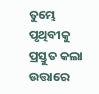ତୁମ୍ଭେ ପୃଥିବୀକୁ ପ୍ରସ୍ତୁତ କଲା ଉତ୍ତାରେ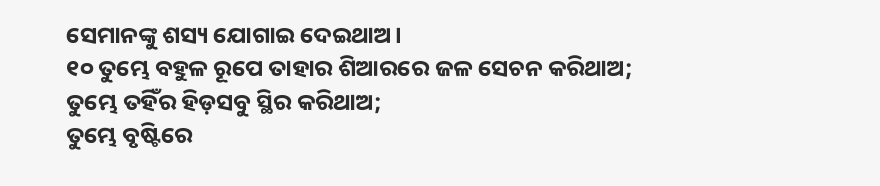ସେମାନଙ୍କୁ ଶସ୍ୟ ଯୋଗାଇ ଦେଇଥାଅ।
୧୦ ତୁମ୍ଭେ ବହୁଳ ରୂପେ ତାହାର ଶିଆରରେ ଜଳ ସେଚନ କରିଥାଅ;
ତୁମ୍ଭେ ତହିଁର ହିଡ଼ସବୁ ସ୍ଥିର କରିଥାଅ;
ତୁମ୍ଭେ ବୃଷ୍ଟିରେ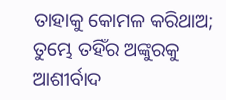ତାହାକୁ କୋମଳ କରିଥାଅ;
ତୁମ୍ଭେ ତହିଁର ଅଙ୍କୁରକୁ ଆଶୀର୍ବାଦ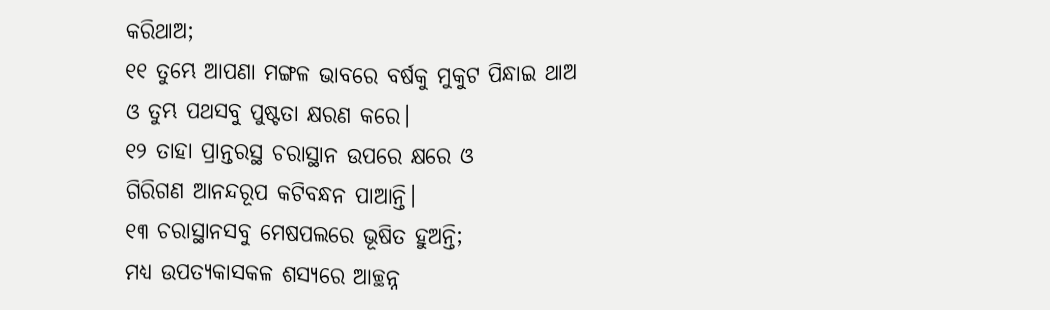କରିଥାଅ;
୧୧ ତୁମ୍ଭେ ଆପଣା ମଙ୍ଗଳ ଭାବରେ ବର୍ଷକୁ ମୁକୁଟ ପିନ୍ଧାଇ ଥାଅ
ଓ ତୁମ୍ଭ ପଥସବୁ ପୁଷ୍ଟତା କ୍ଷରଣ କରେ।
୧୨ ତାହା ପ୍ରାନ୍ତରସ୍ଥ ଚରାସ୍ଥାନ ଉପରେ କ୍ଷରେ ଓ
ଗିରିଗଣ ଆନନ୍ଦରୂପ କଟିବନ୍ଧନ ପାଆନ୍ତି।
୧୩ ଚରାସ୍ଥାନସବୁ ମେଷପଲରେ ଭୂଷିତ ହୁଅନ୍ତି;
ମଧ୍ୟ ଉପତ୍ୟକାସକଳ ଶସ୍ୟରେ ଆଚ୍ଛନ୍ନ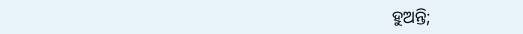ହୁଅନ୍ତି;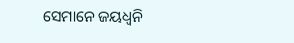ସେମାନେ ଜୟଧ୍ୱନି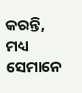କରନ୍ତି, ମଧ୍ୟ ସେମାନେ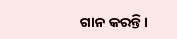ଗାନ କରନ୍ତି।